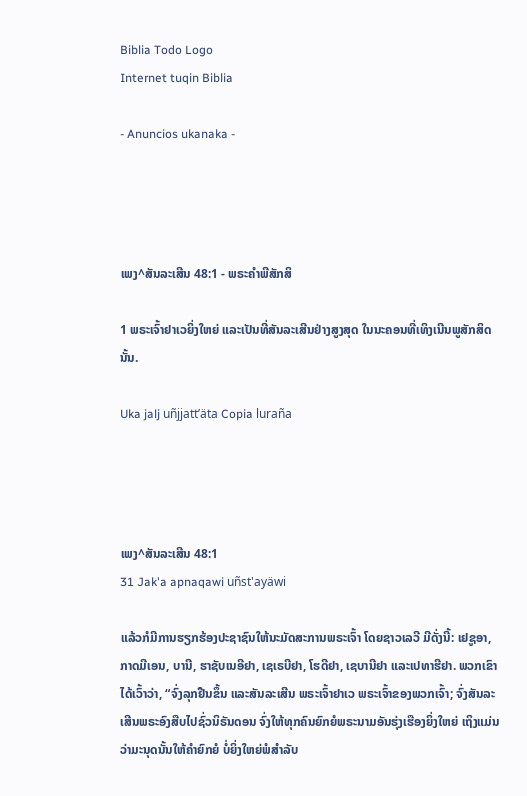Biblia Todo Logo
Internet tuqin Biblia

- Anuncios ukanaka -




ເພງ^ສັນລະເສີນ 48:1 - ພຣະຄຳພີສັກສິ

1 ພຣະເຈົ້າຢາເວຍິ່ງໃຫຍ່ ແລະເປັນທີ່ສັນລະເສີນຢ່າງສູງສຸດ ໃນນະຄອນທີ່ເທິງເນີນພູສັກສິດນັ້ນ.

Uka jalj uñjjattʼäta Copia luraña




ເພງ^ສັນລະເສີນ 48:1
31 Jak'a apnaqawi uñst'ayäwi

ແລ້ວກໍມີການຮຽກຮ້ອງປະຊາຊົນໃຫ້ນະມັດສະການພຣະເຈົ້າ ໂດຍຊາວເລວີ ມີດັ່ງນີ້: ເຢຊູອາ, ກາດມີເອນ, ບານີ, ຮາຊັບເນອີຢາ, ເຊເຣບີຢາ, ໂຮດີຢາ, ເຊບານີຢາ ແລະເປທາຮີຢາ. ພວກເຂົາໄດ້ເວົ້າວ່າ, “ຈົ່ງລຸກຢືນຂຶ້ນ ແລະສັນລະເສີນ ພຣະເຈົ້າຢາເວ ພຣະເຈົ້າຂອງພວກເຈົ້າ; ຈົ່ງສັນລະເສີນພຣະອົງສືບໄປຊົ່ວນິຣັນດອນ ຈົ່ງໃຫ້ທຸກຄົນຍົກຍໍພຣະນາມອັນຮຸ່ງເຮືອງຍິ່ງໃຫຍ່ ເຖິງແມ່ນວ່າມະນຸດນັ້ນໃຫ້ຄຳຍົກຍໍ ບໍ່ຍິ່ງໃຫຍ່ພໍສຳລັບ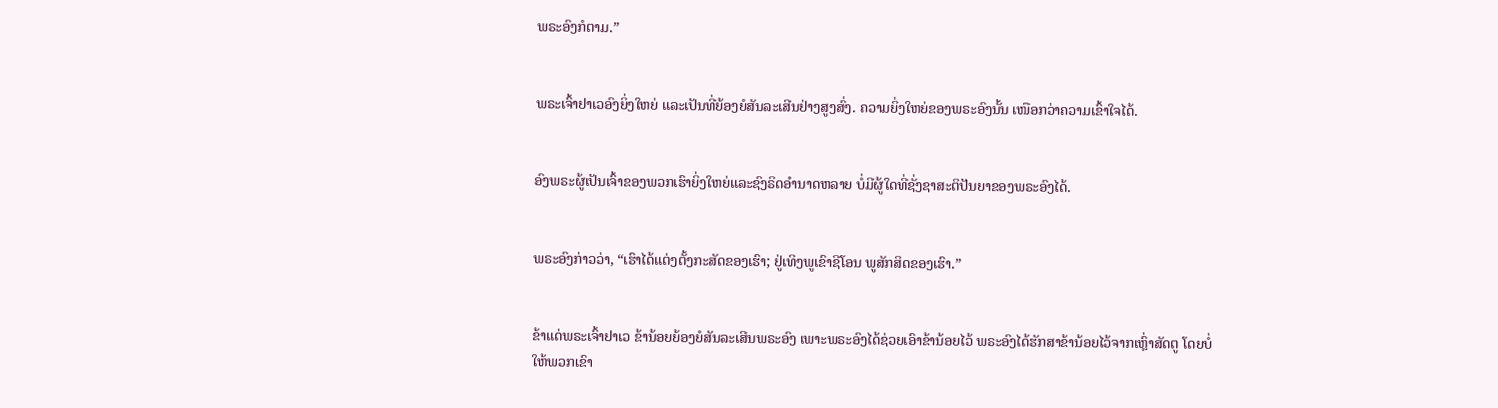ພຣະອົງກໍຕາມ.”


ພຣະເຈົ້າຢາເວອົງຍິ່ງໃຫຍ່ ແລະເປັນທີ່ຍ້ອງຍໍສັນລະເສີນຢ່າງສູງສົ່ງ. ຄວາມຍິ່ງໃຫຍ່ຂອງພຣະອົງນັ້ນ ເໜືອກວ່າຄວາມເຂົ້າໃຈໄດ້.


ອົງພຣະຜູ້ເປັນເຈົ້າຂອງພວກເຮົາຍິ່ງໃຫຍ່ແລະຊົງຣິດອຳນາດຫລາຍ ບໍ່ມີຜູ້ໃດທີ່ຊັ່ງຊາສະຕິປັນຍາຂອງພຣະອົງໄດ້.


ພຣະອົງກ່າວວ່າ, “ເຮົາໄດ້ແຕ່ງຕັ້ງກະສັດຂອງເຮົາ; ຢູ່ເທິງພູເຂົາຊີໂອນ ພູສັກສິດຂອງເຮົາ.”


ຂ້າແດ່ພຣະເຈົ້າຢາເວ ຂ້ານ້ອຍຍ້ອງຍໍສັນລະເສີນພຣະອົງ ເພາະພຣະອົງໄດ້ຊ່ວຍເອົາຂ້ານ້ອຍໄວ້ ພຣະອົງໄດ້ຮັກສາຂ້ານ້ອຍໄວ້ຈາກເຫຼົ່າສັດຕູ ໂດຍບໍ່ໃຫ້ພວກເຂົາ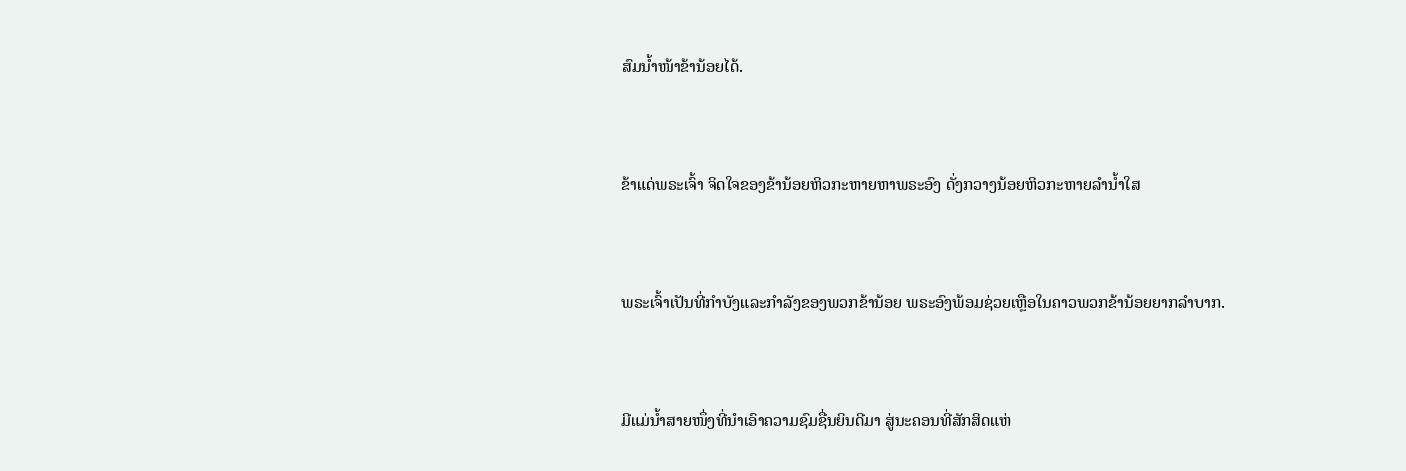ສົມນໍ້າໜ້າຂ້ານ້ອຍໄດ້.


ຂ້າແດ່ພຣະເຈົ້າ ຈິດໃຈຂອງຂ້ານ້ອຍຫິວກະຫາຍຫາພຣະອົງ ດັ່ງກວາງນ້ອຍຫິວກະຫາຍລຳນໍ້າໃສ


ພຣະເຈົ້າເປັນທີ່ກຳບັງແລະກຳລັງຂອງພວກຂ້ານ້ອຍ ພຣະອົງພ້ອມຊ່ວຍເຫຼືອໃນຄາວພວກຂ້ານ້ອຍຍາກລຳບາກ.


ມີແມ່ນໍ້າສາຍໜຶ່ງທີ່ນຳເອົາຄວາມຊົມຊື່ນຍິນດີມາ ສູ່ນະຄອນທີ່ສັກສິດແຫ່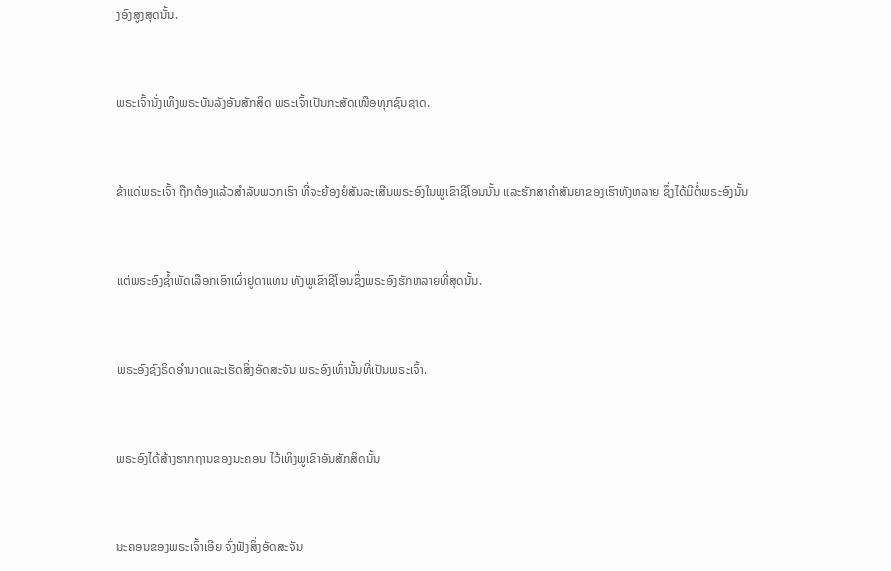ງອົງສູງສຸດນັ້ນ.


ພຣະເຈົ້ານັ່ງເທິງພຣະບັນລັງອັນສັກສິດ ພຣະເຈົ້າເປັນກະສັດເໜືອທຸກຊົນຊາດ.


ຂ້າແດ່ພຣະເຈົ້າ ຖືກຕ້ອງແລ້ວສຳລັບພວກເຮົາ ທີ່ຈະຍ້ອງຍໍສັນລະເສີນພຣະອົງໃນພູເຂົາຊີໂອນນັ້ນ ແລະຮັກສາຄຳສັນຍາຂອງເຮົາທັງຫລາຍ ຊຶ່ງໄດ້ມີຕໍ່ພຣະອົງນັ້ນ


ແຕ່ພຣະອົງຊໍ້າພັດເລືອກເອົາເຜົ່າຢູດາແທນ ທັງພູເຂົາຊີໂອນຊຶ່ງພຣະອົງຮັກຫລາຍທີ່ສຸດນັ້ນ.


ພຣະອົງຊົງຣິດອຳນາດແລະເຮັດສິ່ງອັດສະຈັນ ພຣະອົງເທົ່ານັ້ນທີ່ເປັນພຣະເຈົ້າ.


ພຣະອົງໄດ້ສ້າງຮາກຖານຂອງນະຄອນ ໄວ້ເທິງພູເຂົາອັນສັກສິດນັ້ນ


ນະຄອນຂອງພຣະເຈົ້າເອີຍ ຈົ່ງຟັງສິ່ງອັດສະຈັນ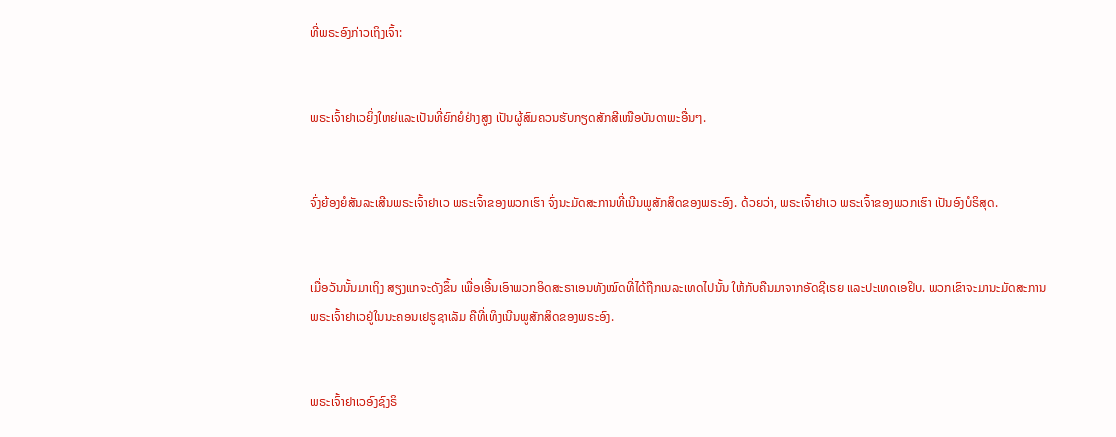ທີ່ພຣະອົງກ່າວເຖິງເຈົ້າ:


ພຣະເຈົ້າຢາເວຍິ່ງໃຫຍ່ແລະເປັນທີ່ຍົກຍໍຢ່າງສູງ ເປັນຜູ້ສົມຄວນຮັບກຽດສັກສີເໜືອບັນດາພະອື່ນໆ.


ຈົ່ງຍ້ອງຍໍສັນລະເສີນພຣະເຈົ້າຢາເວ ພຣະເຈົ້າຂອງພວກເຮົາ ຈົ່ງນະມັດສະການທີ່ເນີນພູສັກສິດຂອງພຣະອົງ. ດ້ວຍວ່າ, ພຣະເຈົ້າຢາເວ ພຣະເຈົ້າຂອງພວກເຮົາ ເປັນອົງບໍຣິສຸດ.


ເມື່ອວັນນັ້ນມາເຖິງ ສຽງແກຈະດັງຂຶ້ນ ເພື່ອເອີ້ນເອົາພວກອິດສະຣາເອນທັງໝົດທີ່ໄດ້ຖືກເນລະເທດໄປນັ້ນ ໃຫ້ກັບຄືນມາຈາກອັດຊີເຣຍ ແລະປະເທດເອຢິບ. ພວກເຂົາຈະມານະມັດສະການພຣະເຈົ້າຢາເວຢູ່ໃນນະຄອນເຢຣູຊາເລັມ ຄືທີ່ເທິງເນີນພູສັກສິດຂອງພຣະອົງ.


ພຣະເຈົ້າຢາເວອົງຊົງຣິ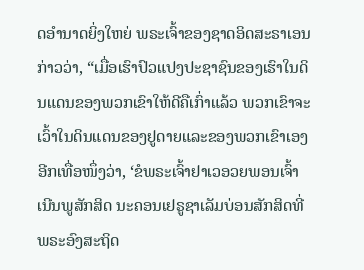ດອຳນາດຍິ່ງໃຫຍ່ ພຣະເຈົ້າຂອງຊາດອິດສະຣາເອນກ່າວວ່າ, “ເມື່ອເຮົາປົວແປງປະຊາຊົນຂອງເຮົາໃນດິນແດນຂອງພວກເຂົາໃຫ້ດີຄືເກົ່າແລ້ວ ພວກເຂົາຈະເວົ້າໃນດິນແດນຂອງຢູດາຍແລະຂອງພວກເຂົາເອງອີກເທື່ອໜຶ່ງວ່າ, ‘ຂໍພຣະເຈົ້າຢາເວອວຍພອນເຈົ້າ ເນີນພູສັກສິດ ນະຄອນເຢຣູຊາເລັມບ່ອນສັກສິດທີ່ພຣະອົງສະຖິດ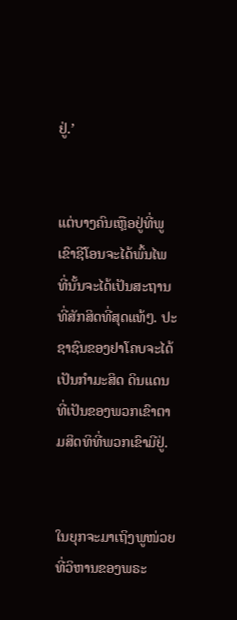ຢູ່.’


ແຕ່ບາງຄົນເຫຼືອຢູ່ທີ່ພູເຂົາຊີໂອນຈະໄດ້ພົ້ນໄພ ທີ່ນັ້ນຈະໄດ້ເປັນສະຖານທີ່ສັກສິດທີ່ສຸດແທ້ໆ. ປະຊາຊົນຂອງຢາໂຄບຈະໄດ້ເປັນກຳມະສິດ ດິນແດນທີ່ເປັນຂອງພວກເຂົາຕາມສິດທິທີ່ພວກເຂົາມີຢູ່.


ໃນຍຸກຈະມາເຖິງພູໜ່ວຍທີ່ວິຫານຂອງພຣະ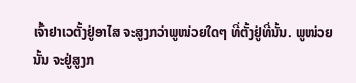ເຈົ້າຢາເວຕັ້ງຢູ່ອາໄສ ຈະສູງກວ່າພູໜ່ວຍໃດໆ ທີ່ຕັ້ງຢູ່ທີ່ນັ້ນ. ພູໜ່ວຍນັ້ນ ຈະຢູ່ສູງກ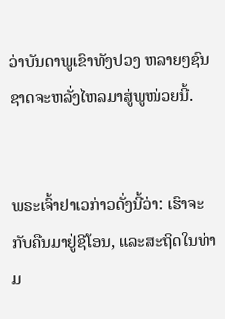ວ່າບັນດາພູເຂົາທັງປວງ ຫລາຍໆຊົນຊາດຈະຫລັ່ງໄຫລມາສູ່ພູໜ່ວຍນີ້.


ພຣະເຈົ້າຢາເວກ່າວດັ່ງນີ້ວ່າ: ເຮົາຈະກັບຄືນມາຢູ່ຊີໂອນ, ແລະສະຖິດໃນທ່າມ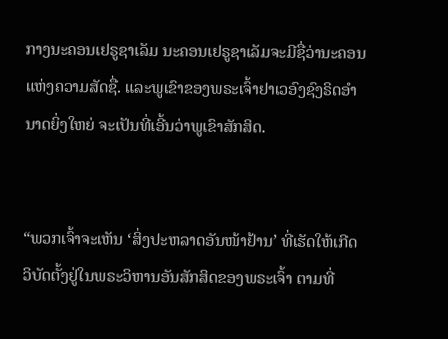ກາງນະຄອນເຢຣູຊາເລັມ ນະຄອນເຢຣູຊາເລັມຈະມີຊື່ວ່ານະຄອນແຫ່ງຄວາມສັດຊື່. ແລະພູເຂົາຂອງພຣະເຈົ້າຢາເວອົງຊົງຣິດອຳນາດຍິ່ງໃຫຍ່ ຈະເປັນທີ່ເອີ້ນວ່າພູເຂົາສັກສິດ.


“ພວກເຈົ້າຈະເຫັນ ‘ສິ່ງປະຫລາດອັນໜ້າຢ້ານ’ ທີ່ເຮັດໃຫ້ເກີດວິບັດຕັ້ງຢູ່ໃນພຣະວິຫານອັນສັກສິດຂອງພຣະເຈົ້າ ຕາມທີ່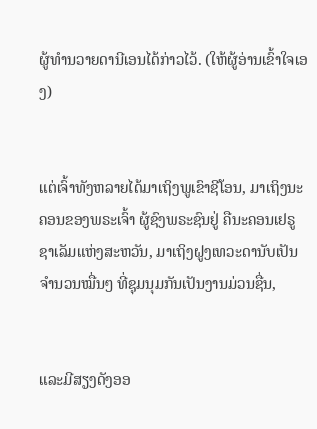ຜູ້ທຳນວາຍດານີເອນໄດ້ກ່າວໄວ້. (ໃຫ້ຜູ້ອ່ານເຂົ້າໃຈເອງ)


ແຕ່ເຈົ້າທັງຫລາຍໄດ້ມາເຖິງພູເຂົາຊີໂອນ, ມາເຖິງນະຄອນຂອງພຣະເຈົ້າ ຜູ້ຊົງພຣະຊົນຢູ່ ຄືນະຄອນເຢຣູຊາເລັມແຫ່ງສະຫວັນ, ມາເຖິງຝູງເທວະດານັບເປັນຈຳນວນໝື່ນໆ ທີ່ຊຸມນຸມກັນເປັນງານມ່ວນຊື່ນ,


ແລະມີສຽງດັງອອ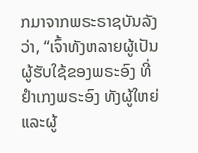ກມາຈາກພຣະຣາຊບັນລັງວ່າ, “ເຈົ້າທັງຫລາຍຜູ້ເປັນຜູ້ຮັບໃຊ້ຂອງພຣະອົງ ທີ່ຢຳເກງພຣະອົງ ທັງຜູ້ໃຫຍ່ແລະຜູ້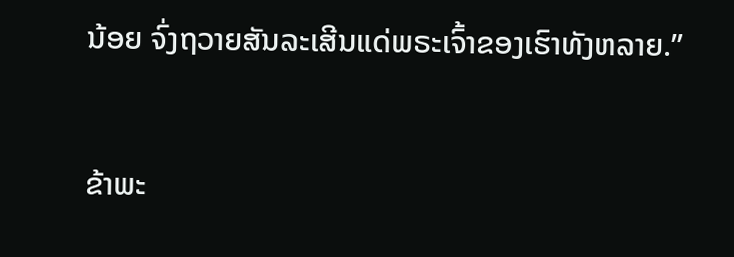ນ້ອຍ ຈົ່ງຖວາຍສັນລະເສີນແດ່ພຣະເຈົ້າຂອງເຮົາທັງຫລາຍ.”


ຂ້າພະ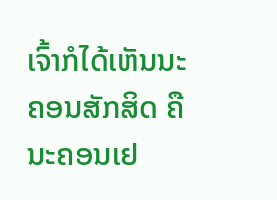ເຈົ້າກໍໄດ້ເຫັນນະຄອນສັກສິດ ຄືນະຄອນເຢ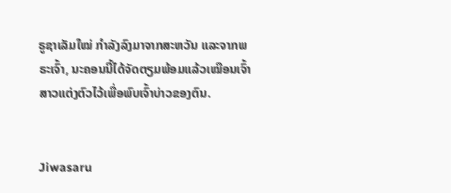ຣູຊາເລັມໃໝ່ ກຳລັງລົງມາຈາກສະຫວັນ ແລະຈາກພຣະເຈົ້າ, ນະຄອນນີ້ໄດ້ຈັດຕຽມພ້ອມແລ້ວເໝືອນເຈົ້າສາວແຕ່ງຕົວໄວ້ເພື່ອພົບເຈົ້າບ່າວຂອງຕົນ.


Jiwasaru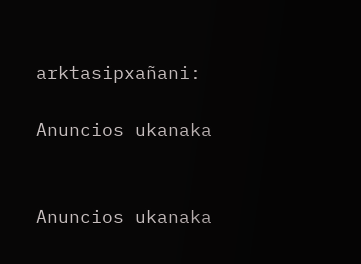arktasipxañani:

Anuncios ukanaka


Anuncios ukanaka